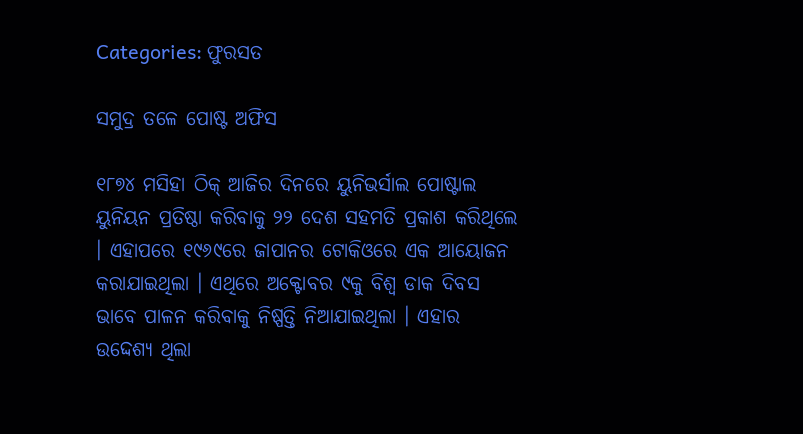Categories: ଫୁରସତ

ସମୁଦ୍ର ତଳେ ପୋଷ୍ଟ ଅଫିସ

୧୮୭୪ ମସିହା ଠିକ୍ ଆଜିର ଦିନରେ ୟୁନିଭର୍ସାଲ ପୋଷ୍ଟାଲ ୟୁନିୟନ ପ୍ରତିଷ୍ଠା କରିବାକୁ ୨୨ ଦେଶ ସହମତି ପ୍ରକାଶ କରିଥିଲେ । ଏହାପରେ ୧୯୬୯ରେ ଜାପାନର ଟୋକିଓରେ ଏକ ଆୟୋଜନ କରାଯାଇଥିଲା । ଏଥିରେ ଅକ୍ଟୋବର ୯କୁ ବିଶ୍ୱ ଡାକ ଦିବସ ଭାବେ ପାଳନ କରିବାକୁ ନିଷ୍ପତ୍ତି ନିଆଯାଇଥିଲା । ଏହାର ଉଦ୍ଦେଶ୍ୟ ଥିଲା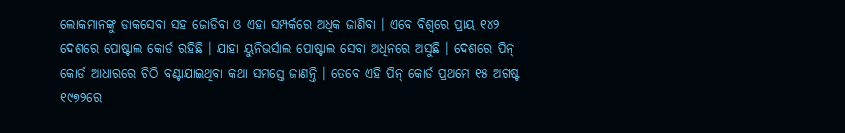ଲୋକମାନଙ୍କୁ ଡାକସେବା ସହ ଜୋଡିବା ଓ ଏହା ସମ୍ପର୍କରେ ଅଧିକ ଜାଣିବା । ଏବେ ବିଶ୍ୱରେ ପ୍ରାୟ ୧୪୨ ଦେଶରେ ପୋଷ୍ଟାଲ କୋର୍ଡ ରହିଛି । ଯାହା ୟୁନିଭର୍ସାଲ ପୋଷ୍ଟାଲ ସେବା ଅଧିନରେ ଅସୁଛି । ଦେଶରେ ପିନ୍ କୋର୍ଡ ଆଧାରରେ ଚିଠି ବଣ୍ଟାଯାଇଥିବା କଥା ସମସ୍ତେ ଜାଣନ୍ତି । ତେବେ ଏହି ପିନ୍ କୋର୍ଡ ପ୍ରଥମେ ୧୫ ଅଗଷ୍ଟ ୧୯୭୨ରେ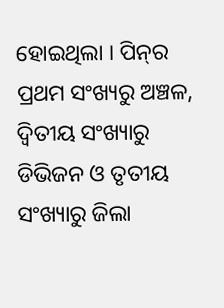ହୋଇଥିଲା । ପିନ୍‌ର ପ୍ରଥମ ସଂଖ୍ୟରୁ ଅଞ୍ଚଳ, ଦ୍ୱିତୀୟ ସଂଖ୍ୟାରୁ ଡିଭିଜନ ଓ ତୃତୀୟ ସଂଖ୍ୟାରୁ ଜିଲା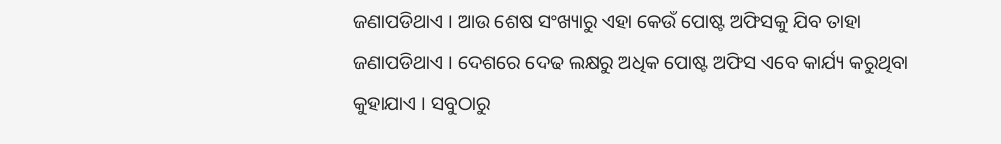ଜଣାପଡିଥାଏ । ଆଉ ଶେଷ ସଂଖ୍ୟାରୁ ଏହା କେଉଁ ପୋଷ୍ଟ ଅଫିସକୁ ଯିବ ତାହା ଜଣାପଡିଥାଏ । ଦେଶରେ ଦେଢ ଲକ୍ଷରୁ ଅଧିକ ପୋଷ୍ଟ ଅଫିସ ଏବେ କାର୍ଯ୍ୟ କରୁଥିବା କୁହାଯାଏ । ସବୁଠାରୁ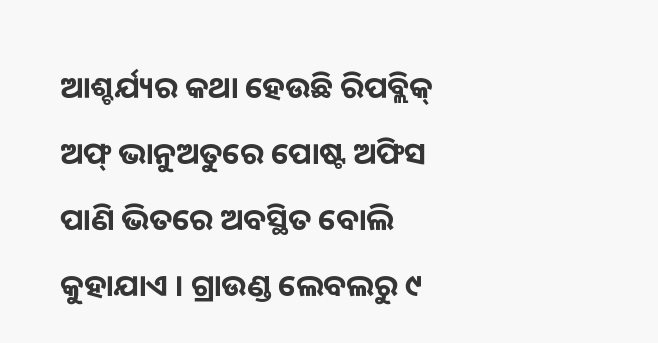ଆଶ୍ଚର୍ଯ୍ୟର କଥା ହେଉଛି ରିପବ୍ଲିକ୍ ଅଫ୍ ଭାନୁଅତୁରେ ପୋଷ୍ଟ ଅଫିସ ପାଣି ଭିତରେ ଅବସ୍ଥିତ ବୋଲି କୁହାଯାଏ । ଗ୍ରାଉଣ୍ଡ ଲେବଲରୁ ୯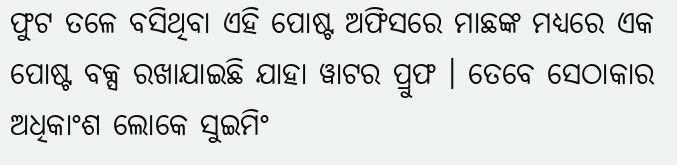ଫୁଟ ତଳେ ବସିଥିବା ଏହି ପୋଷ୍ଟ ଅଫିସରେ ମାଛଙ୍କ ମଧ୍ୟରେ ଏକ ପୋଷ୍ଟ ବକ୍ସ ରଖାଯାଇଛି ଯାହା ୱାଟର ପ୍ରୁଫ । ତେବେ ସେଠାକାର ଅଧିକାଂଶ ଲୋକେ ସୁଇମିଂ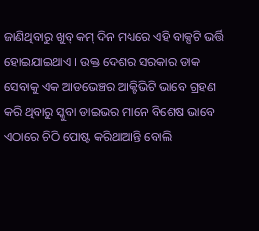ଜାଣିଥିବାରୁ ଖୁବ୍ କମ୍ ଦିନ ମଧ୍ୟରେ ଏହି ବାକ୍ସଟି ଭର୍ତ୍ତି ହୋଇଯାଇଥାଏ । ଉକ୍ତ ଦେଶର ସରକାର ଡାକ ସେବାକୁ ଏକ ଆଡଭେଞ୍ଚର ଆକ୍ଟିଭିଟି ଭାବେ ଗ୍ରହଣ କରି ଥିବାରୁ ସ୍କୁବା ଡାଇଭର ମାନେ ବିଶେଷ ଭାବେ ଏଠାରେ ଚିଠି ପୋଷ୍ଟ କରିଥାଆନ୍ତି ବୋଲି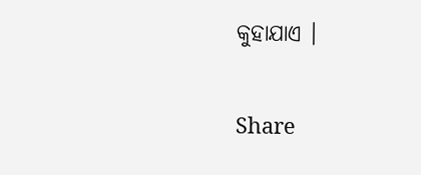କୁହାଯାଏ ।

Share